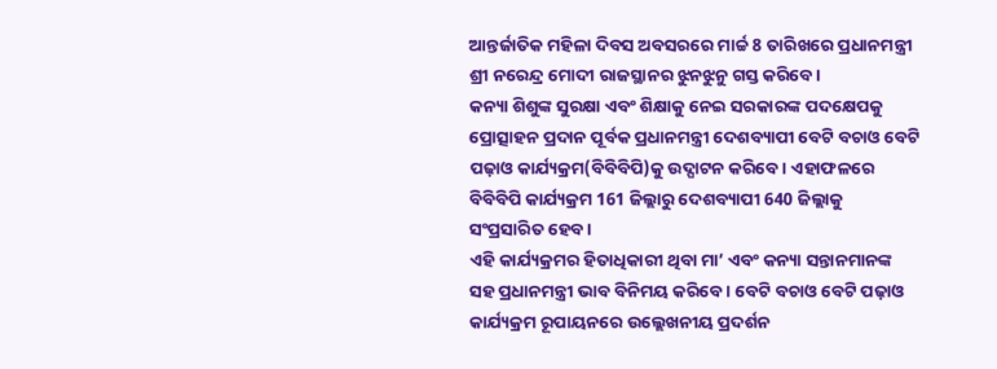ଆନ୍ତର୍ଜାତିକ ମହିଳା ଦିବସ ଅବସରରେ ମାର୍ଚ୍ଚ 8 ତାରିଖରେ ପ୍ରଧାନମନ୍ତ୍ରୀ ଶ୍ରୀ ନରେନ୍ଦ୍ର ମୋଦୀ ରାଜସ୍ଥାନର ଝୁନଝୁନୁ ଗସ୍ତ କରିବେ ।
କନ୍ୟା ଶିଶୁଙ୍କ ସୁରକ୍ଷା ଏବଂ ଶିକ୍ଷାକୁ ନେଇ ସରକାରଙ୍କ ପଦକ୍ଷେପକୁ ପ୍ରୋତ୍ସାହନ ପ୍ରଦାନ ପୂର୍ବକ ପ୍ରଧାନମନ୍ତ୍ରୀ ଦେଶବ୍ୟାପୀ ବେଟି ବଚାଓ ବେଟି ପଢ଼ାଓ କାର୍ଯ୍ୟକ୍ରମ(ବିବିବିପି)କୁ ଉଦ୍ଘାଟନ କରିବେ । ଏହାଫଳରେ ବିବିବିପି କାର୍ଯ୍ୟକ୍ରମ 161 ଜିଲ୍ଲାରୁ ଦେଶବ୍ୟାପୀ 640 ଜିଲ୍ଲାକୁ ସଂପ୍ରସାରିତ ହେବ ।
ଏହି କାର୍ଯ୍ୟକ୍ରମର ହିତାଧିକାରୀ ଥିବା ମା’ ଏବଂ କନ୍ୟା ସନ୍ତାନମାନଙ୍କ ସହ ପ୍ରଧାନମନ୍ତ୍ରୀ ଭାବ ବିନିମୟ କରିବେ । ବେଟି ବଚାଓ ବେଟି ପଢ଼ାଓ କାର୍ଯ୍ୟକ୍ରମ ରୂପାୟନରେ ଉଲ୍ଲେଖନୀୟ ପ୍ରଦର୍ଶନ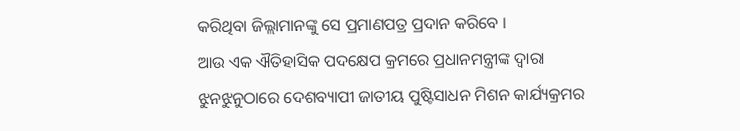କରିଥିବା ଜିଲ୍ଲାମାନଙ୍କୁ ସେ ପ୍ରମାଣପତ୍ର ପ୍ରଦାନ କରିବେ ।
ଆଉ ଏକ ଐତିହାସିକ ପଦକ୍ଷେପ କ୍ରମରେ ପ୍ରଧାନମନ୍ତ୍ରୀଙ୍କ ଦ୍ୱାରା ଝୁନଝୁନୁଠାରେ ଦେଶବ୍ୟାପୀ ଜାତୀୟ ପୁଷ୍ଟିସାଧନ ମିଶନ କାର୍ଯ୍ୟକ୍ରମର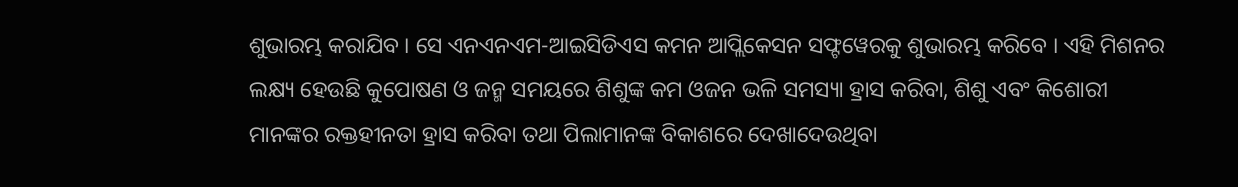ଶୁଭାରମ୍ଭ କରାଯିବ । ସେ ଏନଏନଏମ-ଆଇସିଡିଏସ କମନ ଆପ୍ଲିକେସନ ସଫ୍ଟୱେରକୁ ଶୁଭାରମ୍ଭ କରିବେ । ଏହି ମିଶନର ଲକ୍ଷ୍ୟ ହେଉଛି କୁପୋଷଣ ଓ ଜନ୍ମ ସମୟରେ ଶିଶୁଙ୍କ କମ ଓଜନ ଭଳି ସମସ୍ୟା ହ୍ରାସ କରିବା, ଶିଶୁ ଏବଂ କିଶୋରୀ ମାନଙ୍କର ରକ୍ତହୀନତା ହ୍ରାସ କରିବା ତଥା ପିଲାମାନଙ୍କ ବିକାଶରେ ଦେଖାଦେଉଥିବା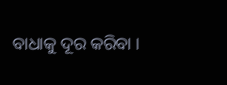ବାଧାକୁ ଦୂର କରିବା ।